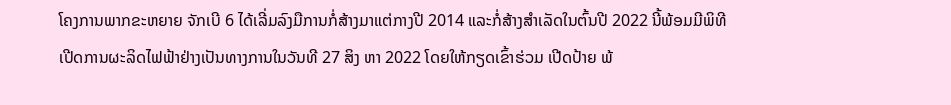ໂຄງການພາກຂະຫຍາຍ ຈັກເບີ 6 ໄດ້ເລີ່ມລົງມືການກໍ່ສ້າງມາແຕ່ກາງປີ 2014 ແລະກໍ່ສ້າງສຳເລັດໃນຕົ້ນປີ 2022 ນີ້ພ້ອມມີພິທີເປີດການຜະລິດໄຟຟ້າຢ່າງເປັນທາງການໃນວັນທີ 27 ສິງ ຫາ 2022 ໂດຍໃຫ້ກຽດເຂົ້າຮ່ວມ ເປີດປ້າຍ ພ້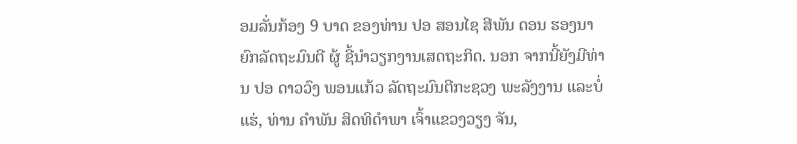ອມລັ່ນກ້ອງ 9 ບາດ ຂອງທ່ານ ປອ ສອນໄຊ ສີພັນ ດອນ ຮອງນາຍົກລັດຖະມົນຕີ ຜູ້ ຊີ້ນຳວຽກງານເສດຖະກິດ. ນອກ ຈາກນີ້ຍັງມີທ່ານ ປອ ດາວວົງ ພອນແກ້ວ ລັດຖະມົນຕີກະຊວງ ພະລັງງານ ແລະບໍ່ແຮ່, ທ່ານ ຄຳພັນ ສິດທິດຳພາ ເຈົ້າແຂວງວຽງ ຈັນ,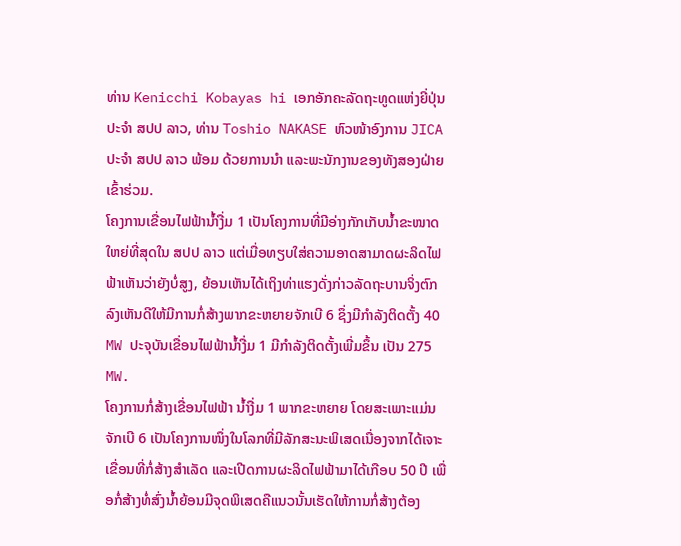ທ່ານ Kenicchi Kobayas hi ເອກອັກຄະລັດຖະທູດແຫ່ງຍີ່ປຸ່ນ ປະຈຳ ສປປ ລາວ, ທ່ານ Toshio NAKASE ຫົວໜ້າອົງການ JICA ປະຈຳ ສປປ ລາວ ພ້ອມ ດ້ວຍການນຳ ແລະພະນັກງານຂອງທັງສອງຝ່າຍເຂົ້າຮ່ວມ.
ໂຄງການເຂື່ອນໄຟຟ້ານໍ້າງື່ມ 1 ເປັນໂຄງການທີ່ມີອ່າງກັກເກັບນໍ້າຂະໜາດໃຫຍ່ທີ່ສຸດໃນ ສປປ ລາວ ແຕ່ເມື່ອທຽບໃສ່ຄວາມອາດສາມາດຜະລິດໄຟຟ້າເຫັນວ່າຍັງບໍ່ສູງ, ຍ້ອນເຫັນໄດ້ເຖິງທ່າແຮງດັ່ງກ່າວລັດຖະບານຈິ່ງຕົກລົງເຫັນດີໃຫ້ມີການກໍ່ສ້າງພາກຂະຫຍາຍຈັກເບີ 6 ຊຶ່ງມີກຳລັງຕິດຕັ້ງ 40 MW ປະຈຸບັນເຂື່ອນໄຟຟ້ານໍ້າງື່ມ 1 ມີກຳລັງຕິດຕັ້ງເພີ່ມຂຶ້ນ ເປັນ 275 MW.
ໂຄງການກໍ່ສ້າງເຂື່ອນໄຟຟ້າ ນໍ້າງື່ມ 1 ພາກຂະຫຍາຍ ໂດຍສະເພາະແມ່ນຈັກເບີ 6 ເປັນໂຄງການໜຶ່ງໃນໂລກທີ່ມີລັກສະນະພິເສດເນື່ອງຈາກໄດ້ເຈາະເຂື່ອນທີ່ກໍ່ສ້າງສຳເລັດ ແລະເປີດການຜະລິດໄຟຟ້າມາໄດ້ເກືອບ 50 ປີ ເພື່ອກໍ່ສ້າງທໍ່ສົ່ງນໍ້າຍ້ອນມີຈຸດພິເສດຄືແນວນັ້ນເຮັດໃຫ້ການກໍ່ສ້າງຕ້ອງ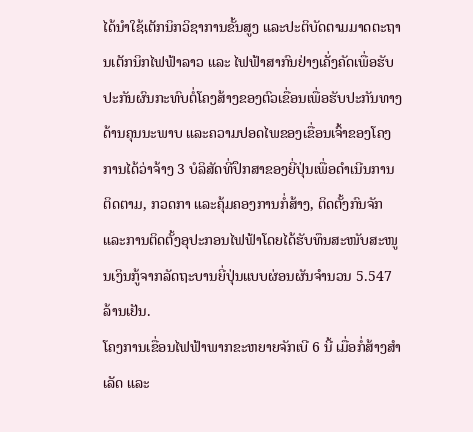ໄດ້ນຳໃຊ້ເຕັກນິກວິຊາການຂັ້ນສູງ ແລະປະຕິບັດຕາມມາດຕະຖານເຕັກນິກໄຟຟ້າລາວ ແລະ ໄຟຟ້າສາກົນຢ່າງເຄັ່ງຄັດເພື່ອຮັບປະກັນຜົນກະທົບຕໍ່ໂຄງສ້າງຂອງຕົວເຂື່ອນເພື່ອຮັບປະກັນທາງດ້ານຄຸນນະພາບ ແລະຄວາມປອດໄພຂອງເຂື່ອນເຈົ້າຂອງໂຄງການໄດ້ວ່າຈ້າງ 3 ບໍລິສັດທີ່ປຶກສາຂອງຍີ່ປຸ່ນເພື່ອດຳເນີນການຕິດຕາມ, ກວດກາ ແລະຄຸ້ມຄອງການກໍ່ສ້າງ, ຕິດຕັ້ງກົນຈັກ ແລະການຕິດຕັ້ງອຸປະກອນໄຟຟ້າໂດຍໄດ້ຮັບທຶນສະໜັບສະໜູນເງິນກູ້ຈາກລັດຖະບານຍີ່ປຸ່ນແບບຜ່ອນຜັນຈຳນວນ 5.547 ລ້ານເຢັນ.
ໂຄງການເຂື່ອນໄຟຟ້າພາກຂະຫຍາຍຈັກເບີ 6 ນີ້ ເມື່ອກໍ່ສ້າງສຳເລັດ ແລະ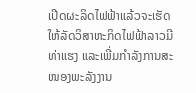ເປີດຜະລິດໄຟຟ້າແລ້ວຈະເຮັດໃຫ້ລັດວິສາຫະກິດໄຟຟ້າລາວມີທ່າແຮງ ແລະເພີ່ມກຳລັງການສະໜອງພະລັງງານ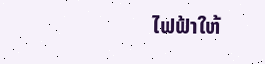ໄຟຟ້າໃຫ້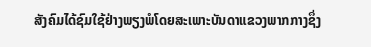ສັງຄົມໄດ້ຊົມໃຊ້ຢ່າງພຽງພໍໂດຍສະເພາະບັນດາແຂວງພາກກາງຊຶ່ງ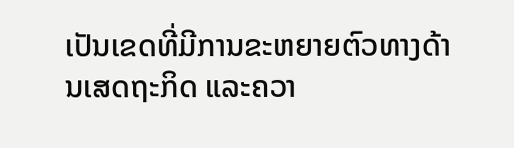ເປັນເຂດທີ່ມີການຂະຫຍາຍຕົວທາງດ້ານເສດຖະກິດ ແລະຄວາ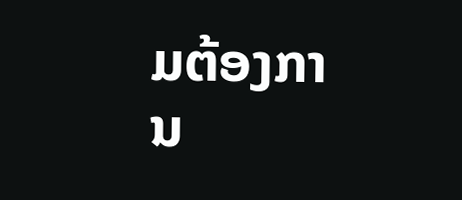ມຕ້ອງການ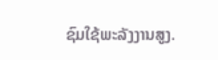ຊົມໃຊ້ພະລັງງານສູງ.